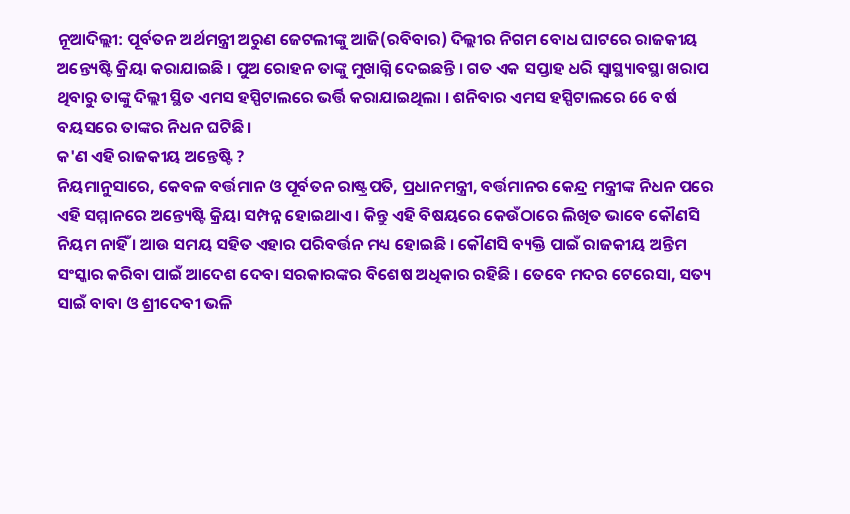ନୂଆଦିଲ୍ଲୀ: ପୂର୍ବତନ ଅର୍ଥମନ୍ତ୍ରୀ ଅରୁଣ ଜେଟଲୀଙ୍କୁ ଆଜି(ରବିବାର) ଦିଲ୍ଲୀର ନିଗମ ବୋଧ ଘାଟରେ ରାଜକୀୟ ଅନ୍ତ୍ୟେଷ୍ଟି କ୍ରିୟା କରାଯାଇଛି । ପୁଅ ରୋହନ ତାଙ୍କୁ ମୁଖାଗ୍ନି ଦେଇଛନ୍ତି । ଗତ ଏକ ସପ୍ତାହ ଧରି ସ୍ବାସ୍ଥ୍ୟାବସ୍ଥା ଖରାପ ଥିବାରୁ ତାଙ୍କୁ ଦିଲ୍ଲୀ ସ୍ଥିତ ଏମସ ହସ୍ପିଟାଲରେ ଭର୍ତ୍ତି କରାଯାଇଥିଲା । ଶନିବାର ଏମସ ହସ୍ପିଟାଲରେ 66 ବର୍ଷ ବୟସରେ ତାଙ୍କର ନିଧନ ଘଟିଛି ।
କ'ଣ ଏହି ରାଜକୀୟ ଅନ୍ତେଷ୍ଟି ?
ନିୟମାନୁସାରେ, କେବଳ ବର୍ତ୍ତମାନ ଓ ପୂର୍ବତନ ରାଷ୍ଟ୍ରପତି, ପ୍ରଧାନମନ୍ତ୍ରୀ, ବର୍ତ୍ତମାନର କେନ୍ଦ୍ର ମନ୍ତ୍ରୀଙ୍କ ନିଧନ ପରେ ଏହି ସମ୍ମାନରେ ଅନ୍ତ୍ୟେଷ୍ଟି କ୍ରିୟା ସମ୍ପନ୍ନ ହୋଇଥାଏ । କିନ୍ତୁ ଏହି ବିଷୟରେ କେଉଁଠାରେ ଲିଖିତ ଭାବେ କୌଣସି ନିୟମ ନାହିଁ । ଆଉ ସମୟ ସହିତ ଏହାର ପରିବର୍ତ୍ତନ ମଧ୍ୟ ହୋଇଛି । କୌଣସି ବ୍ୟକ୍ତି ପାଇଁ ରାଜକୀୟ ଅନ୍ତିମ ସଂସ୍କାର କରିବା ପାଇଁ ଆଦେଶ ଦେବା ସରକାରଙ୍କର ବିଶେଷ ଅଧିକାର ରହିଛି । ତେବେ ମଦର ଟେରେସା, ସତ୍ୟ ସାଇଁ ବାବା ଓ ଶ୍ରୀଦେବୀ ଭଳି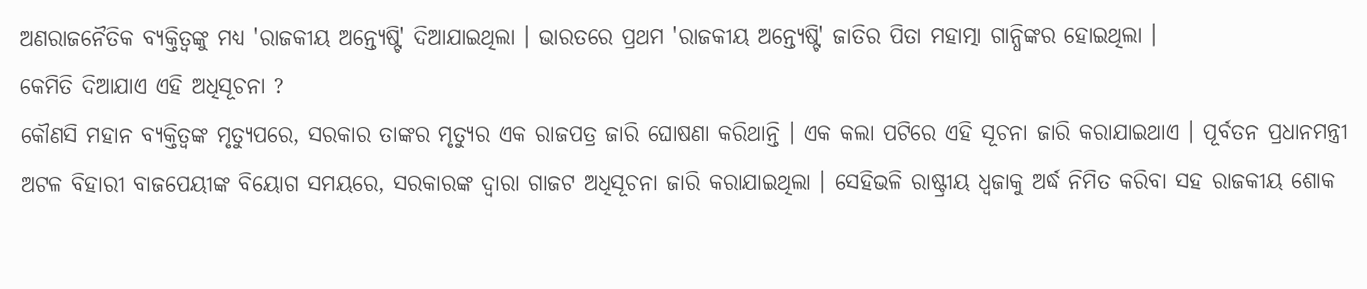ଅଣରାଜନୈତିକ ବ୍ୟକ୍ତିତ୍ବଙ୍କୁ ମଧ୍ୟ 'ରାଜକୀୟ ଅନ୍ତ୍ୟେଷ୍ଟି' ଦିଆଯାଇଥିଲା । ଭାରତରେ ପ୍ରଥମ 'ରାଜକୀୟ ଅନ୍ତ୍ୟେଷ୍ଟି' ଜାତିର ପିତା ମହାତ୍ମା ଗାନ୍ଧିଙ୍କର ହୋଇଥିଲା ।
କେମିତି ଦିଆଯାଏ ଏହି ଅଧିସୂଚନା ?
କୌଣସି ମହାନ ବ୍ୟକ୍ତିତ୍ବଙ୍କ ମୃତ୍ୟୁପରେ, ସରକାର ତାଙ୍କର ମୃତ୍ୟୁର ଏକ ରାଜପତ୍ର ଜାରି ଘୋଷଣା କରିଥାନ୍ତି । ଏକ କଲା ପଟିରେ ଏହି ସୂଚନା ଜାରି କରାଯାଇଥାଏ । ପୂର୍ବତନ ପ୍ରଧାନମନ୍ତ୍ରୀ ଅଟଳ ବିହାରୀ ବାଜପେୟୀଙ୍କ ବିୟୋଗ ସମୟରେ, ସରକାରଙ୍କ ଦ୍ବାରା ଗାଜଟ ଅଧିସୂଚନା ଜାରି କରାଯାଇଥିଲା । ସେହିଭଳି ରାଷ୍ଟ୍ରୀୟ ଧ୍ବଜାକୁ ଅର୍ଦ୍ଧ ନିମିତ କରିବା ସହ ରାଜକୀୟ ଶୋକ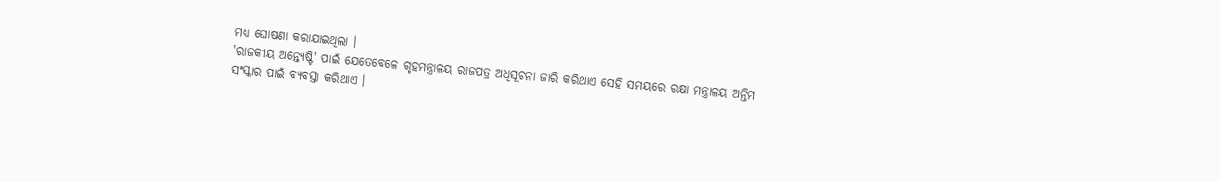ମଧ୍ୟ ଘୋଷଣା କରାଯାଇଥିଲା ।
'ରାଜକୀୟ ଅନ୍ତ୍ୟେଷ୍ଟି' ପାଇଁ ଯେତେବେଳେ ଗୃହମନ୍ତ୍ରାଳୟ ରାଜପତ୍ର ଅଧିସୂଚନା ଜାରି କରିଥାଏ ସେହି ସମୟରେ ରକ୍ଷା ମନ୍ତ୍ରାଳୟ ଅନ୍ତିମ ସଂସ୍କାର ପାଇଁ ବ୍ୟବସ୍ତା କରିଥାଏ ।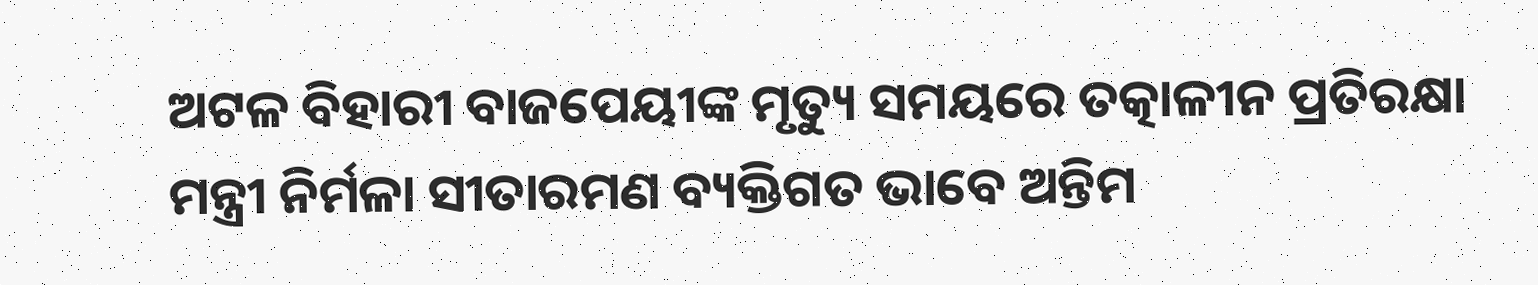ଅଟଳ ବିହାରୀ ବାଜପେୟୀଙ୍କ ମୃତ୍ୟୁ ସମୟରେ ତତ୍କାଳୀନ ପ୍ରତିରକ୍ଷା ମନ୍ତ୍ରୀ ନିର୍ମଳା ସୀତାରମଣ ବ୍ୟକ୍ତିଗତ ଭାବେ ଅନ୍ତିମ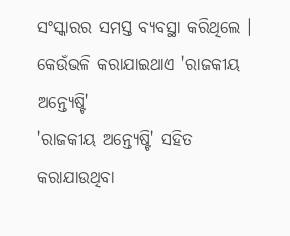ସଂସ୍କାରର ସମସ୍ତ ବ୍ୟବସ୍ଥା କରିଥିଲେ ।
କେଉଁଭଳି କରାଯାଇଥାଏ 'ରାଜକୀୟ ଅନ୍ତ୍ୟେଷ୍ଟି'
'ରାଜକୀୟ ଅନ୍ତ୍ୟେଷ୍ଟି' ସହିତ କରାଯାଉଥିବା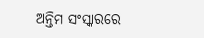ଅନ୍ତିମ ସଂସ୍କାରରେ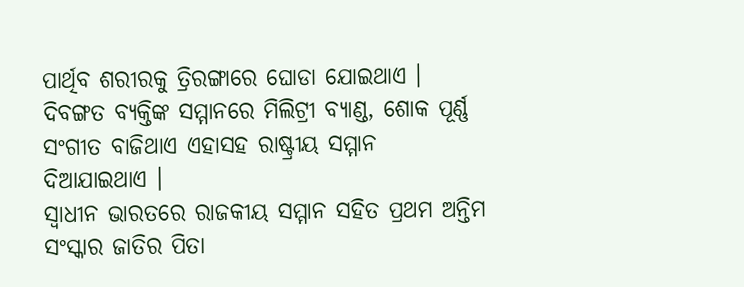ପାର୍ଥିବ ଶରୀରକୁ ତ୍ରିରଙ୍ଗାରେ ଘୋଡା ଯୋଇଥାଏ । ଦିବଙ୍ଗତ ବ୍ୟକ୍ତିଙ୍କ ସମ୍ମାନରେ ମିଲିଟ୍ରୀ ବ୍ୟାଣ୍ଡ, ଶୋକ ପୂର୍ଣ୍ଣ ସଂଗୀତ ବାଜିଥାଏ ଏହାସହ ରାଷ୍ଟ୍ରୀୟ ସମ୍ମାନ ଦିଆଯାଇଥାଏ ।
ସ୍ବାଧୀନ ଭାରତରେ ରାଜକୀୟ ସମ୍ମାନ ସହିତ ପ୍ରଥମ ଅନ୍ତିମ ସଂସ୍କାର ଜାତିର ପିତା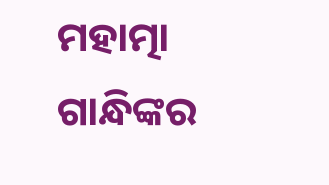ମହାତ୍ମା ଗାନ୍ଧିଙ୍କର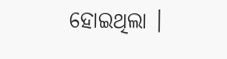ହୋଇଥିଲା ।